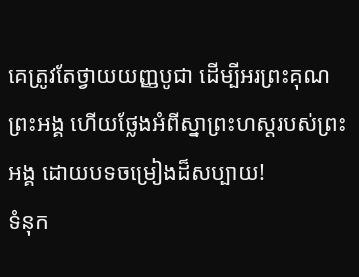គេត្រូវតែថ្វាយយញ្ញបូជា ដើម្បីអរព្រះគុណព្រះអង្គ ហើយថ្លែងអំពីស្នាព្រះហស្ដរបស់ព្រះអង្គ ដោយបទចម្រៀងដ៏សប្បាយ!
ទំនុក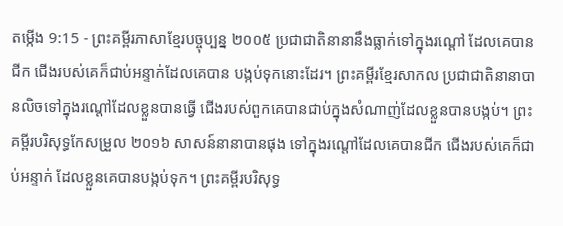តម្កើង 9:15 - ព្រះគម្ពីរភាសាខ្មែរបច្ចុប្បន្ន ២០០៥ ប្រជាជាតិនានានឹងធ្លាក់ទៅក្នុងរណ្ដៅ ដែលគេបានជីក ជើងរបស់គេក៏ជាប់អន្ទាក់ដែលគេបាន បង្កប់ទុកនោះដែរ។ ព្រះគម្ពីរខ្មែរសាកល ប្រជាជាតិនានាបានលិចទៅក្នុងរណ្ដៅដែលខ្លួនបានធ្វើ ជើងរបស់ពួកគេបានជាប់ក្នុងសំណាញ់ដែលខ្លួនបានបង្កប់។ ព្រះគម្ពីរបរិសុទ្ធកែសម្រួល ២០១៦ សាសន៍នានាបានផុង ទៅក្នុងរណ្តៅដែលគេបានជីក ជើងរបស់គេក៏ជាប់អន្ទាក់ ដែលខ្លួនគេបានបង្កប់ទុក។ ព្រះគម្ពីរបរិសុទ្ធ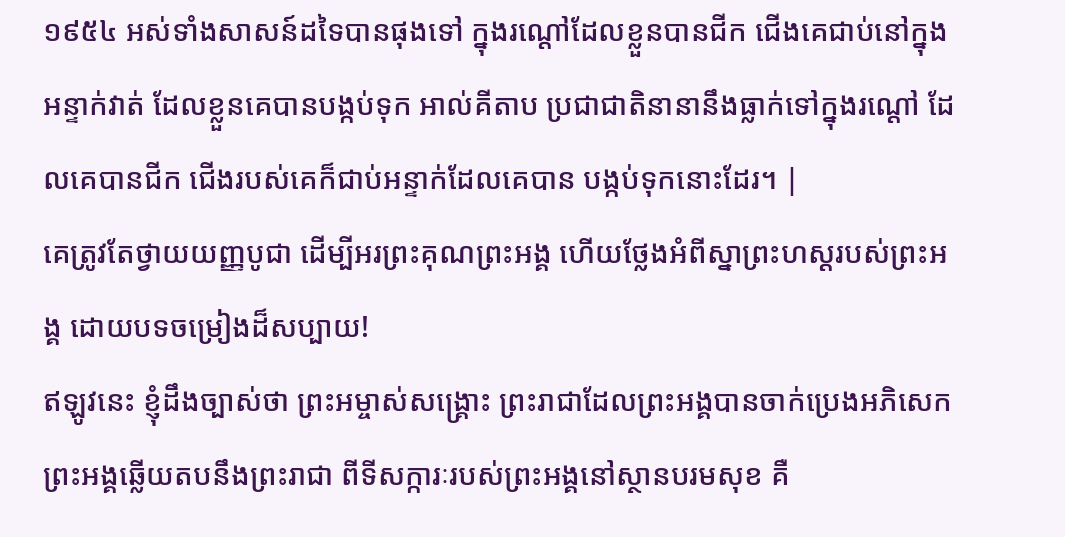១៩៥៤ អស់ទាំងសាសន៍ដទៃបានផុងទៅ ក្នុងរណ្តៅដែលខ្លួនបានជីក ជើងគេជាប់នៅក្នុងអន្ទាក់វាត់ ដែលខ្លួនគេបានបង្កប់ទុក អាល់គីតាប ប្រជាជាតិនានានឹងធ្លាក់ទៅក្នុងរណ្ដៅ ដែលគេបានជីក ជើងរបស់គេក៏ជាប់អន្ទាក់ដែលគេបាន បង្កប់ទុកនោះដែរ។ |
គេត្រូវតែថ្វាយយញ្ញបូជា ដើម្បីអរព្រះគុណព្រះអង្គ ហើយថ្លែងអំពីស្នាព្រះហស្ដរបស់ព្រះអង្គ ដោយបទចម្រៀងដ៏សប្បាយ!
ឥឡូវនេះ ខ្ញុំដឹងច្បាស់ថា ព្រះអម្ចាស់សង្គ្រោះ ព្រះរាជាដែលព្រះអង្គបានចាក់ប្រេងអភិសេក ព្រះអង្គឆ្លើយតបនឹងព្រះរាជា ពីទីសក្ការៈរបស់ព្រះអង្គនៅស្ថានបរមសុខ គឺ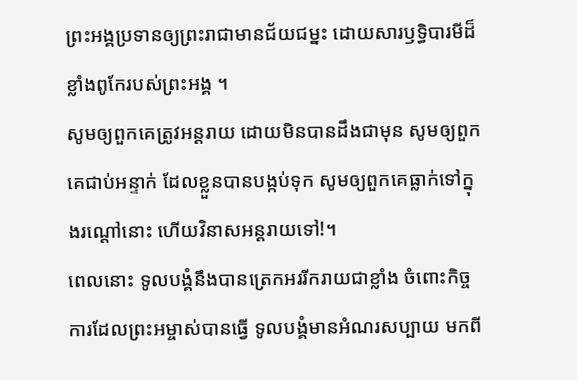ព្រះអង្គប្រទានឲ្យព្រះរាជាមានជ័យជម្នះ ដោយសារឫទ្ធិបារមីដ៏ខ្លាំងពូកែរបស់ព្រះអង្គ ។
សូមឲ្យពួកគេត្រូវអន្តរាយ ដោយមិនបានដឹងជាមុន សូមឲ្យពួកគេជាប់អន្ទាក់ ដែលខ្លួនបានបង្កប់ទុក សូមឲ្យពួកគេធ្លាក់ទៅក្នុងរណ្ដៅនោះ ហើយវិនាសអន្តរាយទៅ!។
ពេលនោះ ទូលបង្គំនឹងបានត្រេកអររីករាយជាខ្លាំង ចំពោះកិច្ចការដែលព្រះអម្ចាស់បានធ្វើ ទូលបង្គំមានអំណរសប្បាយ មកពី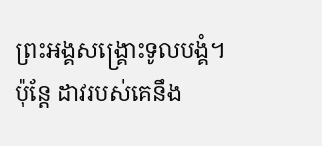ព្រះអង្គសង្គ្រោះទូលបង្គំ។
ប៉ុន្តែ ដាវរបស់គេនឹង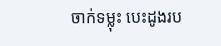ចាក់ទម្លុះ បេះដូងរប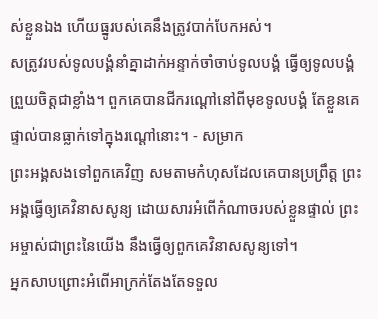ស់ខ្លួនឯង ហើយធ្នូរបស់គេនឹងត្រូវបាក់បែកអស់។
សត្រូវរបស់ទូលបង្គំនាំគ្នាដាក់អន្ទាក់ចាំចាប់ទូលបង្គំ ធ្វើឲ្យទូលបង្គំព្រួយចិត្តជាខ្លាំង។ ពួកគេបានជីករណ្ដៅនៅពីមុខទូលបង្គំ តែខ្លួនគេផ្ទាល់បានធ្លាក់ទៅក្នុងរណ្ដៅនោះ។ - សម្រាក
ព្រះអង្គសងទៅពួកគេវិញ សមតាមកំហុសដែលគេបានប្រព្រឹត្ត ព្រះអង្គធ្វើឲ្យគេវិនាសសូន្យ ដោយសារអំពើកំណាចរបស់ខ្លួនផ្ទាល់ ព្រះអម្ចាស់ជាព្រះនៃយើង នឹងធ្វើឲ្យពួកគេវិនាសសូន្យទៅ។
អ្នកសាបព្រោះអំពើអាក្រក់តែងតែទទួល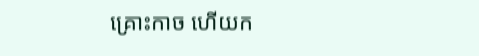គ្រោះកាច ហើយក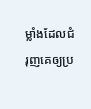ម្លាំងដែលជំរុញគេឲ្យប្រ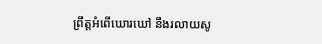ព្រឹត្តអំពើឃោរឃៅ នឹងរលាយសូ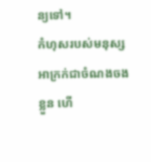ន្យទៅ។
កំហុសរបស់មនុស្សអាក្រក់ជាចំណងចងខ្លួន ហើ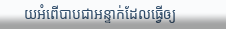យអំពើបាបជាអន្ទាក់ដែលធ្វើឲ្យ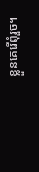ខ្លួនគេរើពុំរួច។